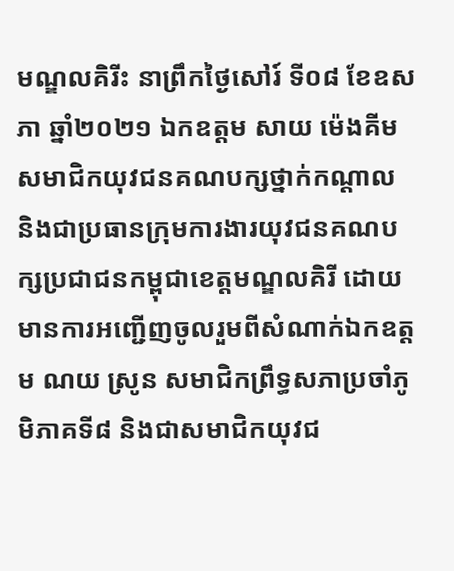មណ្ឌលគិរីះ នាព្រឹកថ្ងៃសៅរ៍ ទី០៨ ខែឧសភា ឆ្នាំ២០២១ ឯកឧត្តម សាយ ម៉េងគីម សមាជិកយុវជនគណបក្សថ្នាក់កណ្តាល និងជាប្រធានក្រុមការងារយុវជនគណបក្សប្រជាជនកម្ពុជាខេត្តមណ្ឌលគិរី ដោយមានការអញ្ជើញចូលរួមពីសំណាក់ឯកឧត្តម ណយ ស្រូន សមាជិកព្រឹទ្ធសភាប្រចាំភូមិភាគទី៨ និងជាសមាជិកយុវជ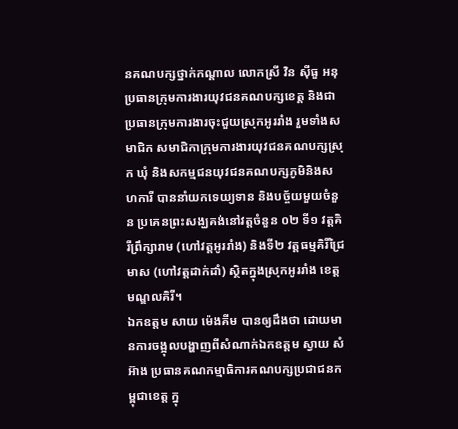នគណបក្សថ្នាក់កណ្តាល លោកស្រី វិន ស៊ីធួ អនុប្រធានក្រុមការងារយុវជនគណបក្សខេត្ត និងជាប្រធានក្រុមការងារចុះជួយស្រុកអូររាំង រួមទាំងសមាជិក សមាជិកាក្រុមការងារយុវជនគណបក្សស្រុក ឃុំ និងសកម្មជនយុវជនគណបក្សភូមិនិងសហការី បាននាំយកទេយ្យទាន និងបច្ច័យមួយចំនួន ប្រគេនព្រះសង្ឃគង់នៅវត្តចំនួន ០២ ទី១ វត្តគិរីព្រឹក្សារាម (ហៅវត្តអូររាំង) និងទី២ វត្តធម្មគិរីជ្រៃមាស (ហៅវត្តដាក់ដាំ) ស្ថិតក្នុងស្រុកអូររាំង ខេត្តមណ្ឌលគិរី។
ឯកឧត្តម សាយ ម៉េងគីម បានឲ្យដឹងថា ដោយមានការចង្អុលបង្ហាញពីសំណាក់ឯកឧត្តម ស្វាយ សំអ៊ាង ប្រធានគណកម្មាធិការគណបក្សប្រជាជនកម្ពុជាខេត្ត ក្នុ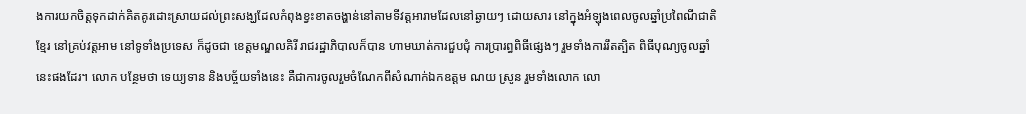ងការយកចិត្តទុកដាក់គិតគូរដោះស្រាយដល់ព្រះសង្ឃដែលកំពុងខ្វះខាតចង្ហាន់នៅតាមទីវត្តអារាមដែលនៅឆ្ងាយៗ ដោយសារ នៅក្នុងអំឡុងពេលចូលឆ្នាំប្រពៃណីជាតិខ្មែរ នៅគ្រប់វត្តអាម នៅទូទាំងប្រទេស ក៏ដូចជា ខេត្តមណ្ឌលគិរី រាជរដ្ឋាភិបាលក៏បាន ហាមឃាត់ការជួបជុំ ការប្រារព្ធពិធីផ្សេងៗ រួមទាំងការរឹតត្បិត ពិធីបុណ្យចូលឆ្នាំនេះផងដែរ។ លោក បន្ថែមថា ទេយ្យទាន និងបច្ច័យទាំងនេះ គឺជាការចូលរួមចំណែកពីសំណាក់ឯកឧត្តម ណយ ស្រូន រួមទាំងលោក លោ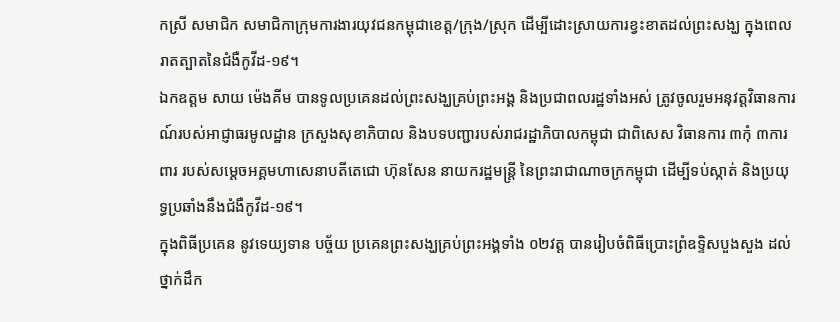កស្រី សមាជិក សមាជិកាក្រុមការងារយុវជនកម្ពុជាខេត្ត/ក្រុង/ស្រុក ដើម្បីដោះស្រាយការខ្វះខាតដល់ព្រះសង្ឃ ក្នុងពេលរាតត្បាតនៃជំងឺកូវីដ-១៩។
ឯកឧត្តម សាយ ម៉េងគីម បានទូលប្រគេនដល់ព្រះសង្ឃគ្រប់ព្រះអង្គ និងប្រជាពលរដ្ឋទាំងអស់ ត្រូវចូលរួមអនុវត្តវិធានការណ៍របស់អាជ្ញាធរមូលដ្ឋាន ក្រសួងសុខាភិបាល និងបទបញ្ជារបស់រាជរដ្ឋាភិបាលកម្ពុជា ជាពិសេស វិធានការ ៣កុំ ៣ការពារ របស់សម្តេចអគ្គមហាសេនាបតីតេជោ ហ៊ុនសែន នាយករដ្ឋមន្រ្តី នៃព្រះរាជាណាចក្រកម្ពុជា ដើម្បីទប់ស្កាត់ និងប្រយុទ្ធប្រឆាំងនឹងជំងឺកូវីដ-១៩។
ក្នុងពិធីប្រគេន នូវទេយ្យទាន បច្ច័យ ប្រគេនព្រះសង្ឃគ្រប់ព្រះអង្គទាំង ០២វត្ត បានរៀបចំពិធីប្រោះព្រំឧទ្ទិសបួងសួង ដល់ថ្នាក់ដឹក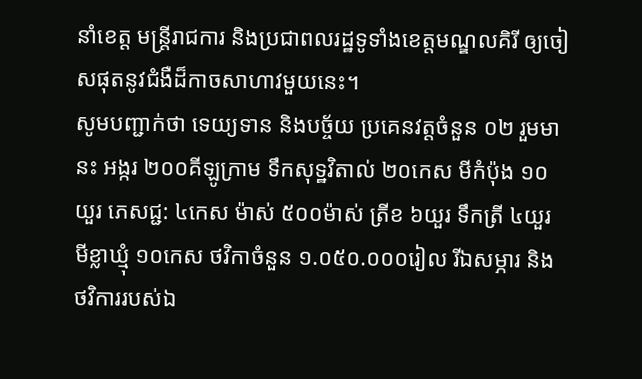នាំខេត្ត មន្ត្រីរាជការ និងប្រជាពលរដ្ឋទូទាំងខេត្តមណ្ឌលគិរី ឲ្យចៀសផុតនូវជំងឺដ៏កាចសាហាវមួយនេះ។
សូមបញ្ជាក់ថា ទេយ្យទាន និងបច្ច័យ ប្រគេនវត្តចំនួន ០២ រួមមានះ អង្ករ ២០០គីឡូក្រាម ទឹកសុទ្ឋវិតាល់ ២០កេស មីកំប៉ុង ១០យួរ ភេសជ្ជ: ៤កេស ម៉ាស់ ៥០០ម៉ាស់ ត្រីខ ៦យួរ ទឹកត្រី ៤យួរ មីខ្លាឃ្មុំ ១០កេស ថវិកាចំនួន ១.០៥០.០០០រៀល រីឯសម្ភារ និងថវិការរបស់ឯ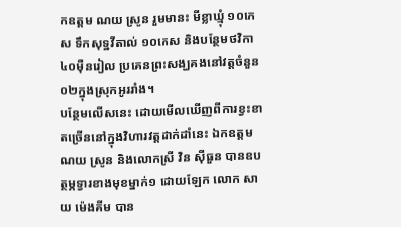កឧត្តម ណយ ស្រូន រួមមានះ មីខ្លាឃ្មុំ ១០កេស ទឹកសុទ្ឋវីតាល់ ១០កេស និងបន្ថែមថវិកា ៤០ម៉ឺនរៀល ប្រគេនព្រះសង្ឃគងនៅវត្តចំនួន ០២ក្នុងស្រុកអូររាំង។
បន្ថែមលើសនេះ ដោយមើលឃើញពីការខ្វះខាតច្រើននៅក្នុងវិហារវត្តដាក់ដាំនេះ ឯកឧត្តម ណយ ស្រូន និងលោកស្រី វិន ស៊ីធួន បានឧបត្ថម្ភទ្វារខាងមុខម្នាក់១ ដោយឡែក លោក សាយ ម៉េងគីម បាន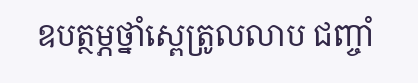ឧបត្ថម្ភថ្នាំស្ពេត្រូលលាប ជញ្ចាំ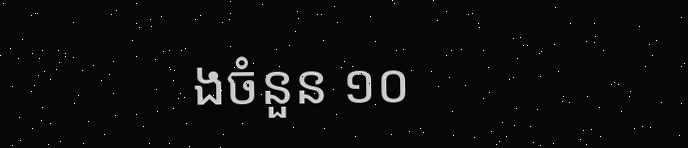ងចំនួន ១០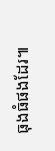ធុងធំផងដែរ៕